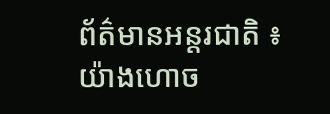ព័ត៌មានអន្តរជាតិ ៖ យ៉ាងហោច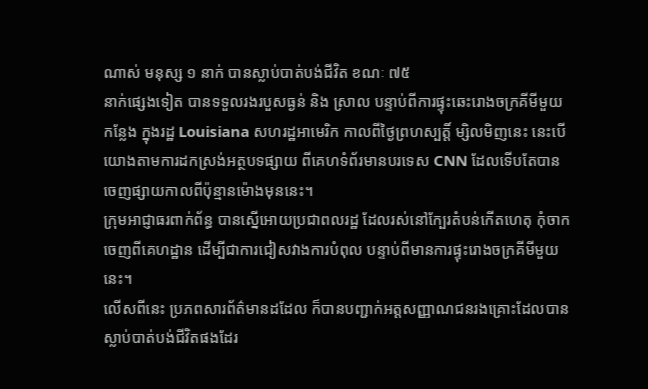ណាស់ មនុស្ស ១ នាក់ បានស្លាប់បាត់បង់ជីវិត ខណៈ ៧៥
នាក់ផ្សេងទៀត បានទទួលរងរបួសធ្ងន់ និង ស្រាល បន្ទាប់ពីការផ្ទុះឆេះរោងចក្រគីមីមួយ
កន្លែង ក្នុងរដ្ឋ Louisiana សហរដ្ឋអាមេរិក កាលពីថ្ងៃព្រហស្បត្តិ៍ ម្សិលមិញនេះ នេះបើ
យោងតាមការដកស្រង់អត្ថបទផ្សាយ ពីគេហទំព័រមានបរទេស CNN ដែលទើបតែបាន
ចេញផ្សាយកាលពីប៉ុន្មានម៉ោងមុននេះ។
ក្រុមអាជ្ញាធរពាក់ព័ន្ធ បានស្នើអោយប្រជាពលរដ្ឋ ដែលរស់នៅក្បែរតំបន់កើតហេតុ កុំចាក
ចេញពីគេហដ្ឋាន ដើម្បីជាការជៀសវាងការបំពុល បន្ទាប់ពីមានការផ្ទុះរោងចក្រគីមីមួយ
នេះ។
លើសពីនេះ ប្រភពសារព័ត៌មានដដែល ក៏បានបញ្ជាក់អត្តសញ្ញាណជនរងគ្រោះដែលបាន
ស្លាប់បាត់បង់ជីវិតផងដែរ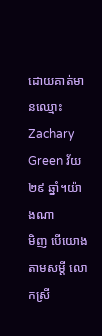ដោយគាត់មានឈ្មោះ Zachary Green វ័យ ២៩ ឆ្នាំ។យ៉ាងណា
មិញ បើយោងតាមសម្តី លោកស្រី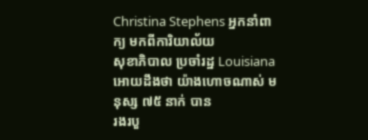Christina Stephens អ្នកនាំពាក្យ មកពីការិយាល័យ
សុខាភិបាល ប្រចាំរដ្ឋ Louisiana អោយដឹងថា យ៉ាងហោចណាស់ មនុស្ស ៧៥ នាក់ បាន
រងរបួ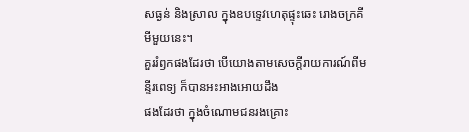សធ្ងន់ និងស្រាល ក្នុងឧបទ្ទេវហេតុផ្ទុះឆេះ រោងចក្រគីមីមួយនេះ។
គួររំឭកផងដែរថា បើយោងតាមសេចក្តីរាយការណ៍ពីមន្ទីរពេទ្យ ក៏បានអះអាងអោយដឹង
ផងដែរថា ក្នុងចំណោមជនរងគ្រោះ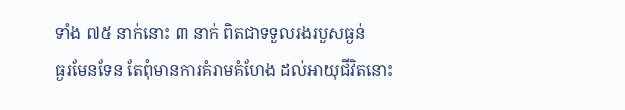ទាំង ៧៥ នាក់នោះ ៣ នាក់ ពិតជាទទួលរងរបួសធ្ងន់
ធ្ងរមែនទែន តែពុំមានការគំរាមគំហែង ដល់អាយុជីវិតនោះ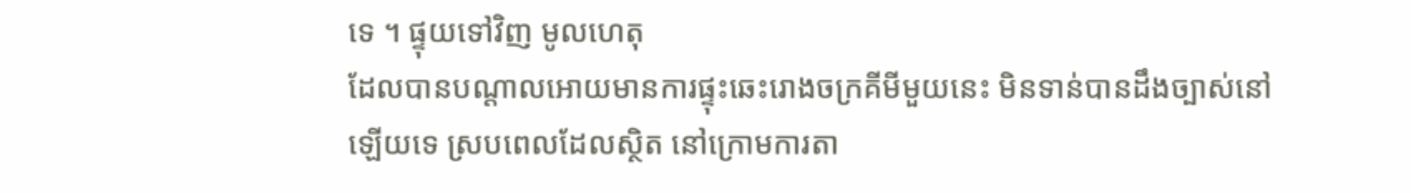ទេ ។ ផ្ទុយទៅវិញ មូលហេតុ
ដែលបានបណ្តាលអោយមានការផ្ទុះឆេះរោងចក្រគីមីមួយនេះ មិនទាន់បានដឹងច្បាស់នៅ
ឡើយទេ ស្របពេលដែលស្ថិត នៅក្រោមការតា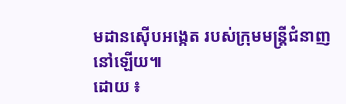មដានស៊ើបអង្កេត របស់ក្រុមមន្រ្តីជំនាញ
នៅឡើយ៕
ដោយ ៖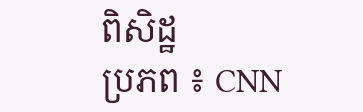ពិសិដ្ឋ
ប្រភព ៖ CNN